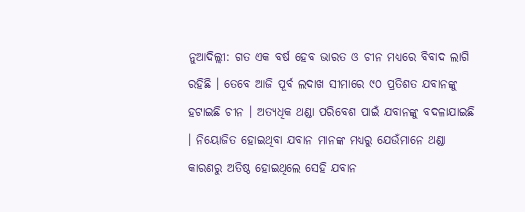ନୁଆଦିଲ୍ଲୀ: ଗତ ଏକ ବର୍ଷ ହେବ ଭାରତ ଓ ଚୀନ ମଧ୍ୟରେ ବିବାଦ ଲାଗି ରହିଛି । ତେବେ ଆଜି ପୂର୍ବ ଲଦାଖ ସୀମାରେ ୯୦ ପ୍ରତିଶତ ଯବାନଙ୍କୁ ହଟାଇଛି ଚୀନ । ଅତ୍ୟଧିକ ଥଣ୍ଡା ପରିବେଶ ପାଇଁ ଯବାନଙ୍କୁ ବଦଳାଯାଇଛି । ନିୟୋଜିତ ହୋଇଥିବା ଯବାନ ମାନଙ୍କ ମଧ୍ୟରୁ ଯେଉଁମାନେ ଥଣ୍ଡା କାରଣରୁ ଅତିଷ୍ଠ ହୋଇଥିଲେ ସେହି ଯବାନ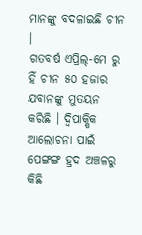ମାନଙ୍କୁ ବଦଳାଇଛି ଚୀନ ।
ଗତବର୍ଷ ଏପ୍ରିଲ୍-ମେ ରୁ ହିଁ ଚୀନ ୫୦ ହଜାର ଯବାନଙ୍କୁ ମୁତୟନ କରିଛି । ଦ୍ୱିପାକ୍ଷିକ ଆଲୋଚନା ପାଇଁ ପେଙ୍ଗଙ୍ଗ ହ୍ରଦ ଅଞ୍ଚଳରୁ କିଛି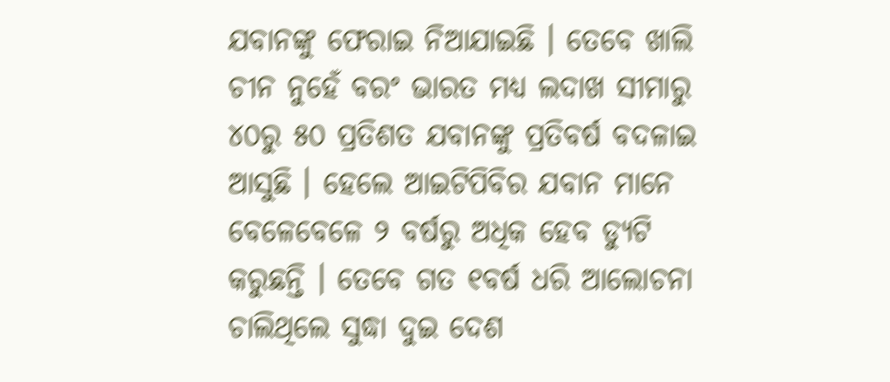ଯବାନଙ୍କୁ ଫେରାଇ ନିଆଯାଇଛି । ତେବେ ଖାଲି ଚୀନ ନୁହେଁ ବରଂ ଭାରତ ମଧ୍ୟ ଲଦାଖ ସୀମାରୁ ୪୦ରୁ ୫୦ ପ୍ରତିଶତ ଯବାନଙ୍କୁ ପ୍ରତିବର୍ଷ ବଦଳାଇ ଆସୁଛି । ହେଲେ ଆଇଟିପିବିର ଯବାନ ମାନେ ବେଳେବେଳେ ୨ ବର୍ଷରୁ ଅଧିକ ହେବ ଡ୍ୟୁଟି କରୁଛନ୍ତି । ତେବେ ଗତ ୧ବର୍ଷ ଧରି ଆଲୋଚନା ଚାଲିଥିଲେ ସୁଦ୍ଧା ଦୁଇ ଦେଶ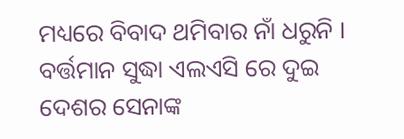ମଧ୍ୟରେ ବିବାଦ ଥମିବାର ନାଁ ଧରୁନି । ବର୍ତ୍ତମାନ ସୁଦ୍ଧା ଏଲଏସି ରେ ଦୁଇ ଦେଶର ସେନାଙ୍କ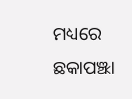ମଧ୍ୟରେ ଛକାପଞ୍ଝା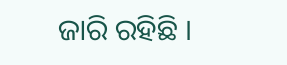ଜାରି ରହିଛି ।